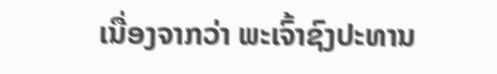ເນື່ອງຈາກວ່າ ພະເຈົ້າຊົງປະທານ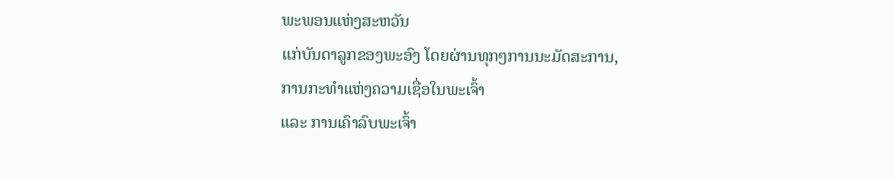ພະພອນແຫ່ງສະຫວັນ
ແກ່ບັນດາລູກຂອງພະອົງ ໂດຍຜ່ານທຸກໆການນະມັດສະການ,
ການກະທຳແຫ່ງຄວາມເຊື່ອໃນພະເຈົ້າ
ແລະ ການເຄົາລົບພະເຈົ້າ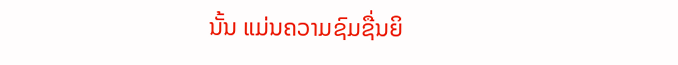ນັ້ນ ແມ່ນຄວາມຊົມຊື່ນຍິ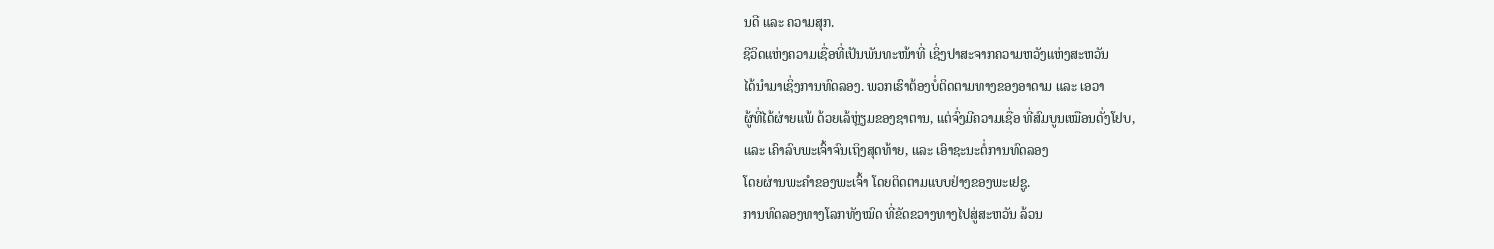ນດີ ແລະ ຄວາມສຸກ.
ຊີວິດແຫ່ງຄວາມເຊື່ອທີ່ເປັນພັນທະໜ້າທີ່ ເຊິ່ງປາສະຈາກຄວາມຫວັງແຫ່ງສະຫວັນ
ໄດ້ນໍາມາເຊິ່ງການທົດລອງ. ພວກເຮົາຕ້ອງບໍ່ຕິດຕາມທາງຂອງອາດາມ ແລະ ເອວາ
ຜູ້ທີ່ໄດ້ຜ່າຍແພ້ ດ້ວຍເລ້ຫຼ່ຽມຂອງຊາຕານ, ແຕ່ຈົ່ງມີຄວາມເຊື່ອ ທີ່ສົມບູນເໝືອນດັ່ງໂຢບ,
ແລະ ເຄົາລົບພະເຈົ້າຈົນເຖິງສຸດທ້າຍ, ແລະ ເອົາຊະນະຕໍ່ການທົດລອງ
ໂດຍຜ່ານພະຄຳຂອງພະເຈົ້າ ໂດຍຕິດຕາມແບບຢ່າງຂອງພະເຢຊູ.
ການທົດລອງທາງໂລກທັງໝົດ ທີ່ຂັດຂວາງທາງໄປສູ່ສະຫວັນ ລ້ວນ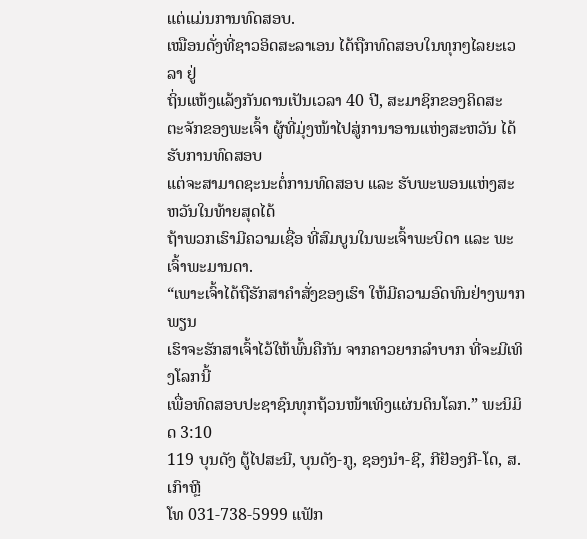ແຕ່ແມ່ນການທົດສອບ.
ເໝືອນດັ່ງທີ່ຊາວອິດສະລາເອນ ໄດ້ຖືກທົດສອບໃນທຸກໆໄລຍະເວລາ ຢູ່
ຖິ່ນແຫ້ງແລ້ງກັນດານເປັນເວລາ 40 ປີ, ສະມາຊິກຂອງຄິດສະ
ຕະຈັກຂອງພະເຈົ້າ ຜູ້ທີ່ມຸ່ງໜ້າໄປສູ່ການາອານແຫ່ງສະຫວັນ ໄດ້ຮັບການທົດສອບ
ແຕ່ຈະສາມາດຊະນະຕໍ່ການທົດສອບ ແລະ ຮັບພະພອນແຫ່ງສະຫວັນໃນທ້າຍສຸດໄດ້
ຖ້າພວກເຮົາມີຄວາມເຊື່ອ ທີ່ສົມບູນໃນພະເຈົ້າພະບິດາ ແລະ ພະເຈົ້າພະມານດາ.
“ເພາະເຈົ້າໄດ້ຖືຮັກສາຄໍາສັ່ງຂອງເຮົາ ໃຫ້ມີຄວາມອົດທົນຢ່າງພາກພຽນ
ເຮົາຈະຮັກສາເຈົ້າໄວ້ໃຫ້ພົ້ນຄືກັນ ຈາກຄາວຍາກລຳບາກ ທີ່ຈະມີເທິງໂລກນີ້
ເພື່ອທົດສອບປະຊາຊົນທຸກຖ້ວນໜ້າເທິງແຜ່ນດິນໂລກ.” ພະນິມິດ 3:10
119 ບຸນດັງ ຕູ້ໄປສະນີ, ບຸນດັງ-ກູ, ຊອງນຳ-ຊີ, ກີຢັອງກີ-ໂດ, ສ. ເກົາຫຼີ
ໂທ 031-738-5999 ແຟັກ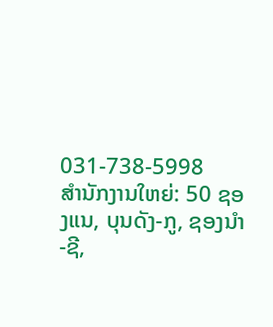031-738-5998
ສໍານັກງານໃຫຍ່: 50 ຊອງແນ, ບຸນດັງ-ກູ, ຊອງນຳ-ຊີ,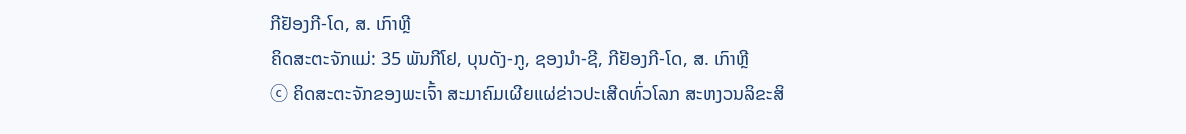ກີຢັອງກີ-ໂດ, ສ. ເກົາຫຼີ
ຄິດສະຕະຈັກແມ່: 35 ພັນກີໂຢ, ບຸນດັງ-ກູ, ຊອງນຳ-ຊີ, ກີຢັອງກີ-ໂດ, ສ. ເກົາຫຼີ
ⓒ ຄິດສະຕະຈັກຂອງພະເຈົ້າ ສະມາຄົມເຜີຍແຜ່ຂ່າວປະເສີດທົ່ວໂລກ ສະຫງວນລິຂະສິ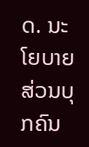ດ. ນະໂຍບາຍສ່ວນບຸກຄົນ